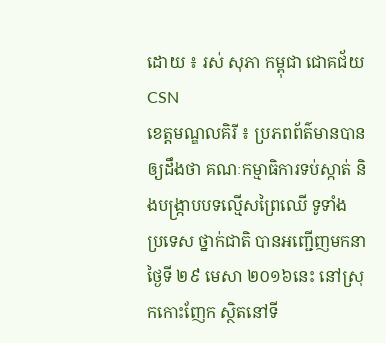ដោយ ៖ រស់ សុភា កម្ពុជា ជោគជ័យ CSN
ខេត្តមណ្ឌលគិរី ៖ ប្រភពព័ត៌មានបានឲ្យដឹងថា គណៈកម្មាធិការទប់ស្កាត់ និងបង្ក្រាបបទល្មើសព្រៃឈើ ទូទាំង
ប្រទេស ថ្នាក់ជាតិ បានអញ្ជើញមកនាថ្ងៃទី ២៩ មេសា ២០១៦នេះ នៅស្រុកកោះញែក ស្ថិតនៅទី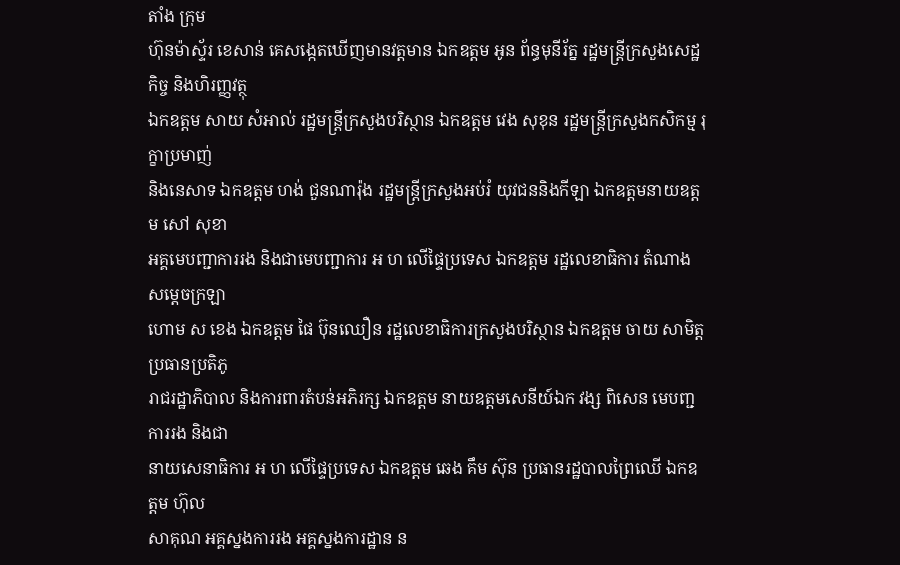តាំង ក្រុម
ហ៊ុនម៉ាស្ទ័រ ខេសាន់ គេសង្កេតឃើញមានវត្តមាន ឯកឧត្តម អូន ព័ន្ធមុនីរ័ត្ន រដ្ឋមន្ត្រីក្រសួងសេដ្ឋកិច្ច និងហិរញ្ញវត្ថុ
ឯកឧត្តម សាយ សំអាល់ រដ្ឋមន្ត្រីក្រសួងបរិស្ថាន ឯកឧត្តម វេង សុខុន រដ្ឋមន្ត្រីក្រសួងកសិកម្ម រុក្ខាប្រមាញ់
និងនេសាទ ឯកឧត្តម ហង់ ជួនណារ៉ុង រដ្ឋមន្ត្រីក្រសួងអប់រំ យុវជននិងកីឡា ឯកឧត្តមនាយឧត្តម សៅ សុខា
អគ្គមេបញ្ជាការរង និងជាមេបញ្ជាការ អ ហ លើផ្ទៃប្រទេស ឯកឧត្តម រដ្ឋលេខាធិការ តំណាងសម្តេចក្រឡា
ហោម ស ខេង ឯកឧត្តម ផៃ ប៊ុនឈឿន រដ្ឋលេខាធិការក្រសួងបរិស្ថាន ឯកឧត្តម ចាយ សាមិត្ត ប្រធានប្រតិភូ
រាជរដ្ឋាភិបាល និងការពារតំបន់អភិរក្ស ឯកឧត្តម នាយឧត្តមសេនីយ៍ឯក វង្ស ពិសេន មេបញ្ជការរង និងជា
នាយសេនាធិការ អ ហ លើផ្ទៃប្រទេស ឯកឧត្តម ឆេង គឹម ស៊ុន ប្រធានរដ្ឋបាលព្រៃឈើ ឯកឧត្តម ហ៊ុល
សាគុណ អគ្គស្នងការរង អគ្គស្នងការដ្ឋាន ន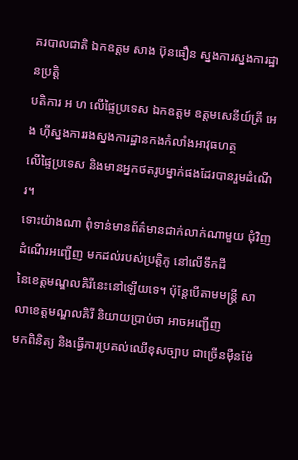គរបាលជាតិ ឯកឧត្តម សាង ប៊ុនធឿន ស្នងការស្នងការដ្ឋានប្រត្តិ
បតិការ អ ហ លើផ្ទៃប្រទេស ឯកឧត្តម ឧត្តមសេនីយ៍ត្រី អេង ហ៊ីស្នងការរងស្នងការដ្ឋានកងកំលាំងអាវុធហត្ថ
លើផ្ទៃប្រទេស និងមានអ្នកថតរូបម្នាក់ផងដែរបានរួមដំណើរ។
ទោះយ៉ាងណា ពុំទាន់មានព័ត៌មានជាក់លាក់ណាមួយ ជុំវិញដំណើរអញ្ជើញ មកដល់របស់ប្រត្តិភូ នៅលើទឹកដី
នៃខេត្តមណ្ឌលគិរីនេះនៅឡើយទេ។ ប៉ុន្តែបើតាមមន្ត្រី សាលាខេត្តមណ្ឌលគិរី និយាយប្រាប់ថា អាចអញ្ជើញ
មកពិនិត្យ និងធ្វើការប្រគល់ឈើខុសច្បាប ជាច្រើនម៉ឺនម៉ែ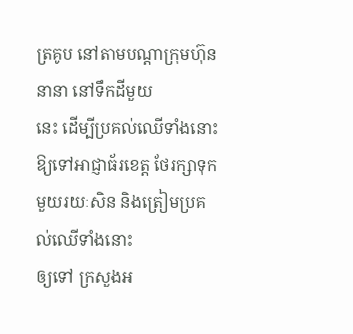ត្រគូប នៅតាមបណ្តាក្រុមហ៊ុន នានា នៅទឹកដីមួយ
នេះ ដើម្បីប្រគល់ឈើទាំងនោះ ឱ្យទៅអាជ្ញាធ័រខេត្ត ថែរក្សាទុកមួយរយៈសិន និងត្រៀមប្រគល់ឈើទាំងនោះ
ឲ្យទៅ ក្រសួងអ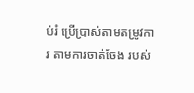ប់រំ ប្រើប្រាស់តាមតម្រូវការ តាមការចាត់ចែង របស់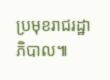ប្រមុខរាជរដ្ឋាភិបាល៕